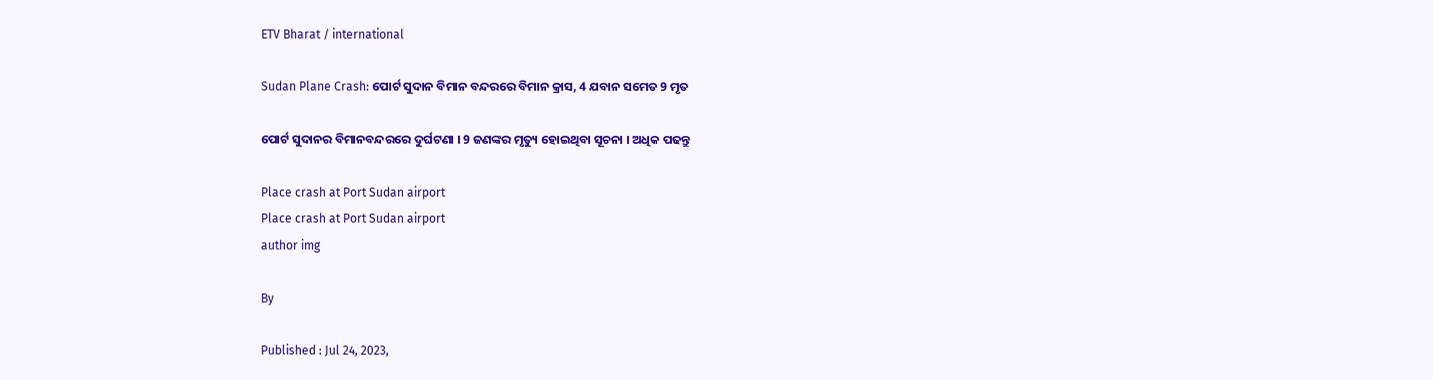ETV Bharat / international

Sudan Plane Crash: ପୋର୍ଟ ସୁଦାନ ବିମାନ ବନ୍ଦରରେ ବିମାନ କ୍ରାସ, 4 ଯବାନ ସମେତ 9 ମୃତ

ପୋର୍ଟ ସୁଦାନର ବିମାନବନ୍ଦରରେ ଦୁର୍ଘଟଣା । 9 ଜଣଙ୍କର ମୃତ୍ୟୁ ହୋଇଥିବା ସୂଚନା । ଅଧିକ ପଢନ୍ତୁ

Place crash at Port Sudan airport
Place crash at Port Sudan airport
author img

By

Published : Jul 24, 2023,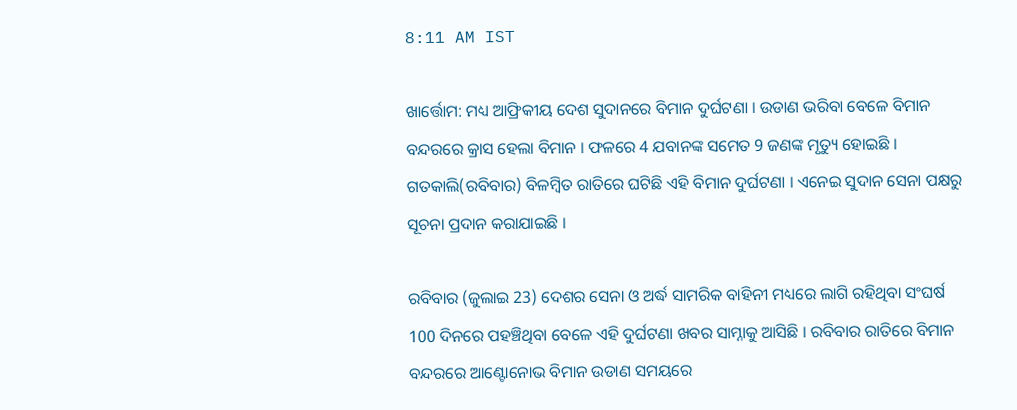8:11 AM IST

ଖାର୍ତ୍ତୋମ: ମଧ୍ୟ ଆଫ୍ରିକୀୟ ଦେଶ ସୁଦାନରେ ବିମାନ ଦୁର୍ଘଟଣା । ଉଡାଣ ଭରିବା ବେଳେ ବିମାନ ବନ୍ଦରରେ କ୍ରାସ ହେଲା ବିମାନ । ଫଳରେ 4 ଯବାନଙ୍କ ସମେତ 9 ଜଣଙ୍କ ମୃତ୍ୟୁ ହୋଇଛି । ଗତକାଲି(ରବିବାର) ବିଳମ୍ବିତ ରାତିରେ ଘଟିଛି ଏହି ବିମାନ ଦୁର୍ଘଟଣା । ଏନେଇ ସୁଦାନ ସେନା ପକ୍ଷରୁ ସୂଚନା ପ୍ରଦାନ କରାଯାଇଛି ।

ରବିବାର (ଜୁଲାଇ 23) ଦେଶର ସେନା ଓ ଅର୍ଦ୍ଧ ସାମରିକ ବାହିନୀ ମଧ୍ୟରେ ଲାଗି ରହିଥିବା ସଂଘର୍ଷ 100 ଦିନରେ ପହଞ୍ଚିଥିବା ବେଳେ ଏହି ଦୁର୍ଘଟଣା ଖବର ସାମ୍ନାକୁ ଆସିଛି । ରବିବାର ରାତିରେ ବିମାନ ବନ୍ଦରରେ ଆଣ୍ଟୋନୋଭ ବିମାନ ଉଡାଣ ସମୟରେ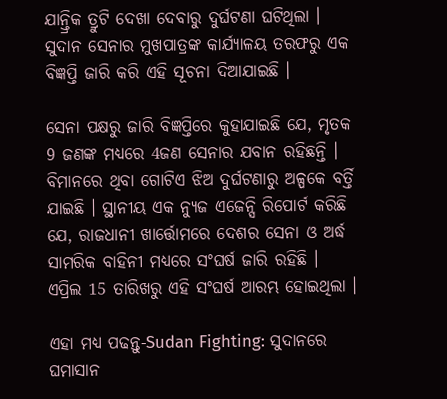ଯାନ୍ତ୍ରିକ ତ୍ରୁଟି ଦେଖା ଦେବାରୁ ଦୁର୍ଘଟଣା ଘଟିଥିଲା । ସୁଦାନ ସେନାର ମୁଖପାତ୍ରଙ୍କ କାର୍ଯ୍ୟାଳୟ ତରଫରୁ ଏକ ବିଜ୍ଞପ୍ତି ଜାରି କରି ଏହି ସୂଚନା ଦିଆଯାଇଛି ।

ସେନା ପକ୍ଷରୁ ଜାରି ବିଜ୍ଞପ୍ତିରେ କୁହାଯାଇଛି ଯେ, ମୃତକ 9 ଜଣଙ୍କ ମଧ୍ୟରେ 4ଜଣ ସେନାର ଯବାନ ରହିଛନ୍ତି । ବିମାନରେ ଥିବା ଗୋଟିଏ ଝିଅ ଦୁର୍ଘଟଣାରୁ ଅଳ୍ପକେ ବର୍ତ୍ତି ଯାଇଛି । ସ୍ଥାନୀୟ ଏକ ନ୍ୟୁଜ ଏଜେନ୍ସି ରିପୋର୍ଟ କରିଛି ଯେ, ରାଜଧାନୀ ଖାର୍ତ୍ତୋମରେ ଦେଶର ସେନା ଓ ଅର୍ଦ୍ଧ ସାମରିକ ବାହିନୀ ମଧ୍ୟରେ ସଂଘର୍ଷ ଜାରି ରହିଛି । ଏପ୍ରିଲ 15 ତାରିଖରୁ ଏହି ସଂଘର୍ଷ ଆରମ୍ଭ ହୋଇଥିଲା ।

ଏହା ମଧ୍ୟ ପଢନ୍ତୁ-Sudan Fighting: ସୁଦାନରେ ଘମାସାନ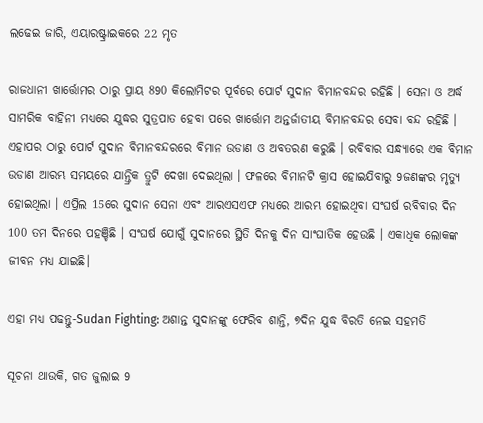ଲଢେଇ ଜାରି, ଏୟାରଷ୍ଟ୍ରାଇକରେ 22 ମୃତ

ରାଜଧାନୀ ଖାର୍ତ୍ତୋମର ଠାରୁ ପ୍ରାୟ 890 କିଲୋମିଟର ପୂର୍ବରେ ପୋର୍ଟ ସୁଦାନ ବିମାନବନ୍ଦର ରହିଛି । ସେନା ଓ ଅର୍ଦ୍ଧ ସାମରିକ ବାହିନୀ ମଧ୍ୟରେ ଯୁଦ୍ଧର ସୁତ୍ରପାତ ହେବା ପରେ ଖାର୍ତ୍ତୋମ ଅନ୍ତର୍ଜାତୀୟ ବିମାନବନ୍ଦର ସେବା ବନ୍ଦ ରହିଛି । ଏହାପର ଠାରୁ ପୋର୍ଟ ସୁଦାନ ବିମାନବନ୍ଦରରେ ବିମାନ ଉଡାଣ ଓ ଅବତରଣ କରୁଛି । ରବିବାର ସନ୍ଧ୍ୟାରେ ଏକ ବିମାନ ଉଡାଣ ଆରମ୍ଭ ସମୟରେ ଯାନ୍ତ୍ରିକ ତ୍ରୁଟି ଦେଖା ଦେଇଥିଲା । ଫଳରେ ବିମାନଟି କ୍ରାସ ହୋଇଯିବାରୁ 9ଜଣଙ୍କର ମୃତ୍ୟୁ ହୋଇଥିଲା । ଏପ୍ରିଲ 15ରେ ସୁଦାନ ସେନା ଏବଂ ଆରଏସଏଫ ମଧ୍ୟରେ ଆରମ୍ଭ ହୋଇଥିବା ସଂଘର୍ଷ ରବିବାର ଦିନ 100 ତମ ଦିନରେ ପହଞ୍ଚିଛି । ସଂଘର୍ଷ ଯୋଗୁଁ ସୁଦାନରେ ସ୍ଥିତି ଦିନକୁ ଦିନ ସାଂଘାତିକ ହେଉଛି । ଏକାଧିକ ଲୋକଙ୍କ ଜୀବନ ମଧ୍ୟ ଯାଇଛି।

ଏହା ମଧ୍ୟ ପଢନ୍ତୁ-Sudan Fighting: ଅଶାନ୍ତ ସୁଦାନଙ୍କୁ ଫେରିବ ଶାନ୍ତି, ୭ଦିନ ଯୁଦ୍ଧ ବିରତି ନେଇ ସହମତି

ସୂଚନା ଥାଉକି, ଗତ ଜୁଲାଇ 9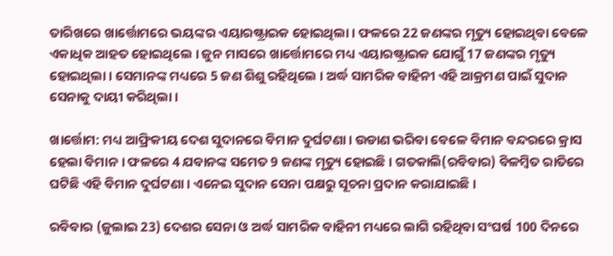ତାରିଖରେ ଖାର୍ତ୍ତୋମରେ ଭୟଙ୍କର ଏୟାରଷ୍ଟ୍ରାଇକ ହୋଇଥିଲା । ଫଳରେ 22 ଜଣଙ୍କର ମୃତ୍ୟୁ ହୋଇଥିବା ବେଳେ ଏକାଧିକ ଆହତ ହୋଇଥିଲେ । ଜୁନ ମାସରେ ଖାର୍ତ୍ତୋମରେ ମଧ୍ୟ ଏୟାରଷ୍ଟ୍ରାଇକ ଯୋଗୁଁ 17 ଜଣଙ୍କର ମୃତ୍ୟୁ ହୋଇଥିଲା । ସେମାନଙ୍କ ମଧ୍ୟରେ 5 ଜଣ ଶିଶୁ ରହିଥିଲେ । ଅର୍ଦ୍ଧ ସାମରିକ ବାହିନୀ ଏହି ଆକ୍ରମଣ ପାଇଁ ସୁଦାନ ସେନାକୁ ଦାୟୀ କରିଥିଲା ।

ଖାର୍ତ୍ତୋମ: ମଧ୍ୟ ଆଫ୍ରିକୀୟ ଦେଶ ସୁଦାନରେ ବିମାନ ଦୁର୍ଘଟଣା । ଉଡାଣ ଭରିବା ବେଳେ ବିମାନ ବନ୍ଦରରେ କ୍ରାସ ହେଲା ବିମାନ । ଫଳରେ 4 ଯବାନଙ୍କ ସମେତ 9 ଜଣଙ୍କ ମୃତ୍ୟୁ ହୋଇଛି । ଗତକାଲି(ରବିବାର) ବିଳମ୍ବିତ ରାତିରେ ଘଟିଛି ଏହି ବିମାନ ଦୁର୍ଘଟଣା । ଏନେଇ ସୁଦାନ ସେନା ପକ୍ଷରୁ ସୂଚନା ପ୍ରଦାନ କରାଯାଇଛି ।

ରବିବାର (ଜୁଲାଇ 23) ଦେଶର ସେନା ଓ ଅର୍ଦ୍ଧ ସାମରିକ ବାହିନୀ ମଧ୍ୟରେ ଲାଗି ରହିଥିବା ସଂଘର୍ଷ 100 ଦିନରେ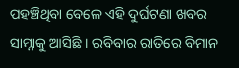ପହଞ୍ଚିଥିବା ବେଳେ ଏହି ଦୁର୍ଘଟଣା ଖବର ସାମ୍ନାକୁ ଆସିଛି । ରବିବାର ରାତିରେ ବିମାନ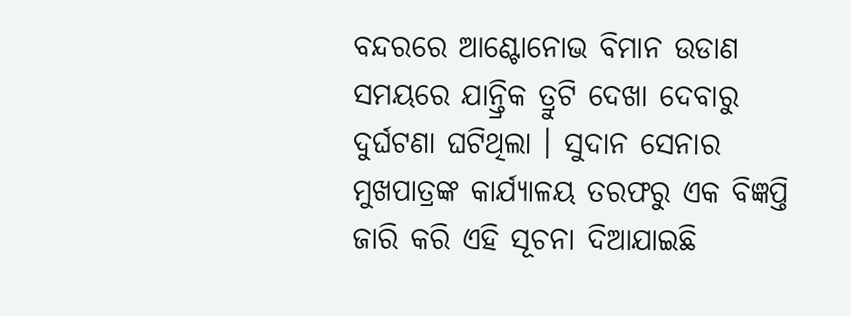ବନ୍ଦରରେ ଆଣ୍ଟୋନୋଭ ବିମାନ ଉଡାଣ ସମୟରେ ଯାନ୍ତ୍ରିକ ତ୍ରୁଟି ଦେଖା ଦେବାରୁ ଦୁର୍ଘଟଣା ଘଟିଥିଲା । ସୁଦାନ ସେନାର ମୁଖପାତ୍ରଙ୍କ କାର୍ଯ୍ୟାଳୟ ତରଫରୁ ଏକ ବିଜ୍ଞପ୍ତି ଜାରି କରି ଏହି ସୂଚନା ଦିଆଯାଇଛି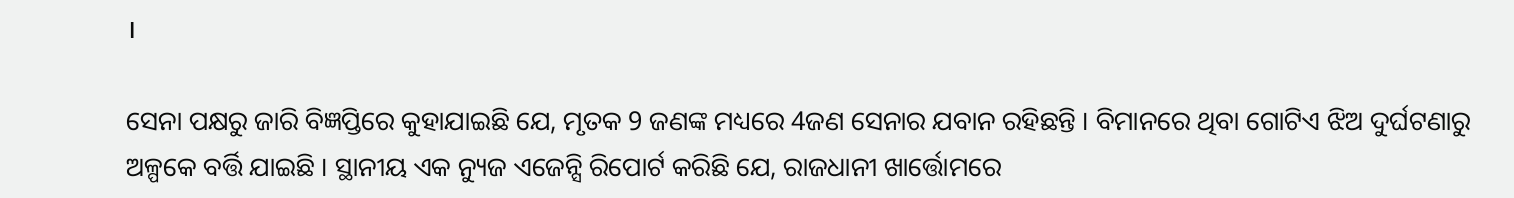।

ସେନା ପକ୍ଷରୁ ଜାରି ବିଜ୍ଞପ୍ତିରେ କୁହାଯାଇଛି ଯେ, ମୃତକ 9 ଜଣଙ୍କ ମଧ୍ୟରେ 4ଜଣ ସେନାର ଯବାନ ରହିଛନ୍ତି । ବିମାନରେ ଥିବା ଗୋଟିଏ ଝିଅ ଦୁର୍ଘଟଣାରୁ ଅଳ୍ପକେ ବର୍ତ୍ତି ଯାଇଛି । ସ୍ଥାନୀୟ ଏକ ନ୍ୟୁଜ ଏଜେନ୍ସି ରିପୋର୍ଟ କରିଛି ଯେ, ରାଜଧାନୀ ଖାର୍ତ୍ତୋମରେ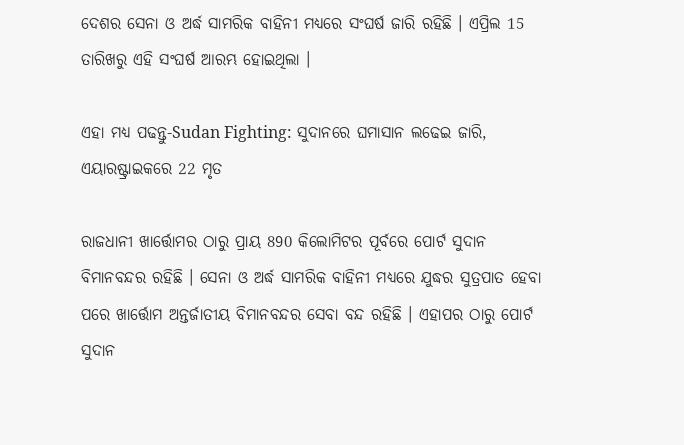ଦେଶର ସେନା ଓ ଅର୍ଦ୍ଧ ସାମରିକ ବାହିନୀ ମଧ୍ୟରେ ସଂଘର୍ଷ ଜାରି ରହିଛି । ଏପ୍ରିଲ 15 ତାରିଖରୁ ଏହି ସଂଘର୍ଷ ଆରମ୍ଭ ହୋଇଥିଲା ।

ଏହା ମଧ୍ୟ ପଢନ୍ତୁ-Sudan Fighting: ସୁଦାନରେ ଘମାସାନ ଲଢେଇ ଜାରି, ଏୟାରଷ୍ଟ୍ରାଇକରେ 22 ମୃତ

ରାଜଧାନୀ ଖାର୍ତ୍ତୋମର ଠାରୁ ପ୍ରାୟ 890 କିଲୋମିଟର ପୂର୍ବରେ ପୋର୍ଟ ସୁଦାନ ବିମାନବନ୍ଦର ରହିଛି । ସେନା ଓ ଅର୍ଦ୍ଧ ସାମରିକ ବାହିନୀ ମଧ୍ୟରେ ଯୁଦ୍ଧର ସୁତ୍ରପାତ ହେବା ପରେ ଖାର୍ତ୍ତୋମ ଅନ୍ତର୍ଜାତୀୟ ବିମାନବନ୍ଦର ସେବା ବନ୍ଦ ରହିଛି । ଏହାପର ଠାରୁ ପୋର୍ଟ ସୁଦାନ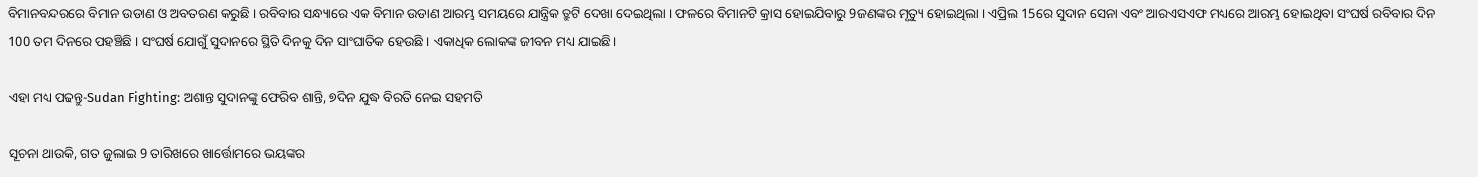ବିମାନବନ୍ଦରରେ ବିମାନ ଉଡାଣ ଓ ଅବତରଣ କରୁଛି । ରବିବାର ସନ୍ଧ୍ୟାରେ ଏକ ବିମାନ ଉଡାଣ ଆରମ୍ଭ ସମୟରେ ଯାନ୍ତ୍ରିକ ତ୍ରୁଟି ଦେଖା ଦେଇଥିଲା । ଫଳରେ ବିମାନଟି କ୍ରାସ ହୋଇଯିବାରୁ 9ଜଣଙ୍କର ମୃତ୍ୟୁ ହୋଇଥିଲା । ଏପ୍ରିଲ 15ରେ ସୁଦାନ ସେନା ଏବଂ ଆରଏସଏଫ ମଧ୍ୟରେ ଆରମ୍ଭ ହୋଇଥିବା ସଂଘର୍ଷ ରବିବାର ଦିନ 100 ତମ ଦିନରେ ପହଞ୍ଚିଛି । ସଂଘର୍ଷ ଯୋଗୁଁ ସୁଦାନରେ ସ୍ଥିତି ଦିନକୁ ଦିନ ସାଂଘାତିକ ହେଉଛି । ଏକାଧିକ ଲୋକଙ୍କ ଜୀବନ ମଧ୍ୟ ଯାଇଛି।

ଏହା ମଧ୍ୟ ପଢନ୍ତୁ-Sudan Fighting: ଅଶାନ୍ତ ସୁଦାନଙ୍କୁ ଫେରିବ ଶାନ୍ତି, ୭ଦିନ ଯୁଦ୍ଧ ବିରତି ନେଇ ସହମତି

ସୂଚନା ଥାଉକି, ଗତ ଜୁଲାଇ 9 ତାରିଖରେ ଖାର୍ତ୍ତୋମରେ ଭୟଙ୍କର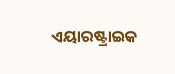ଏୟାରଷ୍ଟ୍ରାଇକ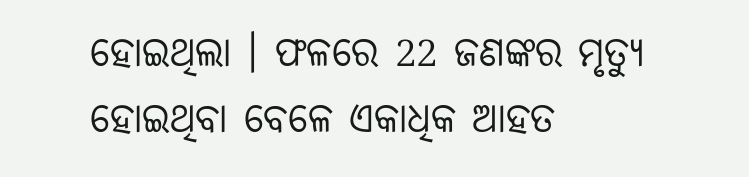ହୋଇଥିଲା । ଫଳରେ 22 ଜଣଙ୍କର ମୃତ୍ୟୁ ହୋଇଥିବା ବେଳେ ଏକାଧିକ ଆହତ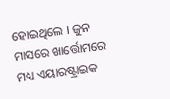ହୋଇଥିଲେ । ଜୁନ ମାସରେ ଖାର୍ତ୍ତୋମରେ ମଧ୍ୟ ଏୟାରଷ୍ଟ୍ରାଇକ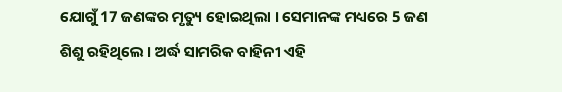ଯୋଗୁଁ 17 ଜଣଙ୍କର ମୃତ୍ୟୁ ହୋଇଥିଲା । ସେମାନଙ୍କ ମଧ୍ୟରେ 5 ଜଣ ଶିଶୁ ରହିଥିଲେ । ଅର୍ଦ୍ଧ ସାମରିକ ବାହିନୀ ଏହି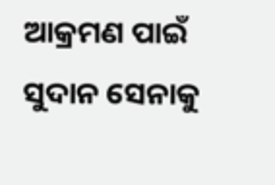ଆକ୍ରମଣ ପାଇଁ ସୁଦାନ ସେନାକୁ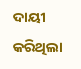ଦାୟୀ କରିଥିଲା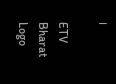।

ETV Bharat Logo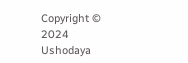Copyright © 2024 Ushodaya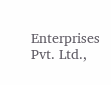Enterprises Pvt. Ltd.,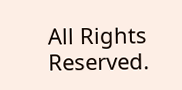All Rights Reserved.